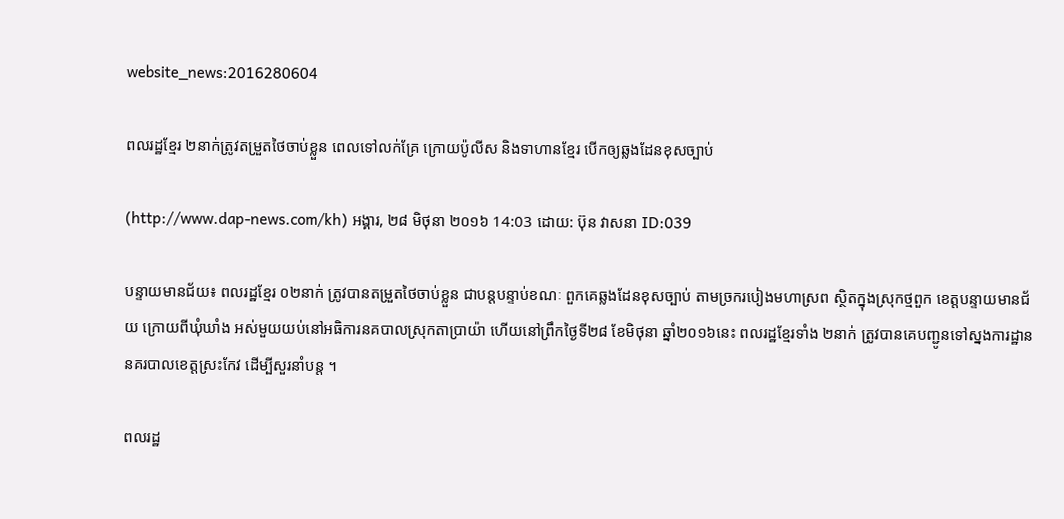website_news:2016280604

ពលរដ្ឋខ្មែរ ២នាក់ត្រូវតម្រួតថៃចាប់ខ្លួន ពេលទៅលក់គ្រែ ក្រោយប៉ូលីស និងទាហានខ្មែរ បើកឲ្យឆ្លងដែនខុសច្បាប់

(http://www.dap-news.com/kh) អង្គារ, ២៨ មិថុនា ២០១៦ 14:03 ដោយ: ប៊ុន វាសនា ID:039

បន្ទាយមានជ័យ៖ ពលរដ្ឋខ្មែរ ០២នាក់ ត្រូវបានតម្រួតថៃចាប់ខ្លួន ជាបន្តបន្ទាប់ខណៈ ពួកគេឆ្លងដែនខុសច្បាប់ តាមច្រករបៀងមហាស្រព ស្ថិតក្នុងស្រុកថ្មពួក ខេត្តបន្ទាយមានជ័យ ក្រោយពីឃុំឃាំង អស់មួយយប់នៅអធិការនគបាលស្រុកតាប្រាយ៉ា ហើយនៅព្រឹកថ្ងៃទី២៨ ខែមិថុនា ឆ្នាំ២០១៦នេះ ពលរដ្ឋខ្មែរទាំង ២នាក់ ត្រូវបានគេបញ្ជូនទៅស្នងការដ្ឋាន នគរបាលខេត្តស្រះកែវ ដើម្បីសួរនាំបន្ត ។

ពលរដ្ឋ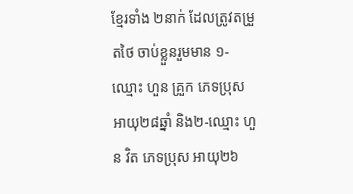ខ្មែរទាំង ២នាក់ ដែលត្រូវតម្រួតថៃ ចាប់ខ្លួនរួមមាន ១-ឈ្មោះ ហួន គ្រួក ភេទប្រុស អាយុ២៨ឆ្នាំ និង២-ឈ្មោះ ហួន វិត ភេទប្រុស អាយុ២៦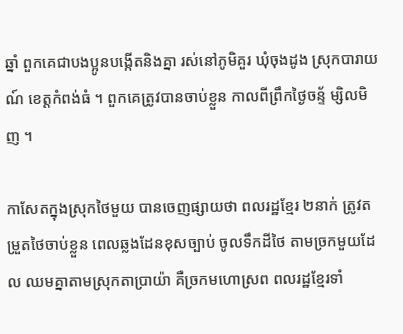ឆ្នាំ ពួកគេជាបងប្អូនបង្កើតនិងគ្នា រស់នៅភូមិគួរ ឃុំចុងដូង ស្រុកបារាយណ៍ ខេត្តកំពង់ធំ ។ ពួកគេត្រូវបានចាប់ខ្លួន កាលពីព្រឹកថ្ងៃចន្ទ័ ម្សិលមិញ ។

កាសែតក្នុងស្រុកថៃមួយ បានចេញផ្សាយថា ពលរដ្ឋខ្មែរ ២នាក់ ត្រូវតម្រួតថៃចាប់ខ្លួន ពេលឆ្លងដែនខុសច្បាប់ ចូលទឹកដីថៃ តាមច្រកមួយដែល ឈមគ្នាតាមស្រុកតាប្រាយ៉ា គឺច្រកមហោស្រព ពលរដ្ឋខ្មែរទាំ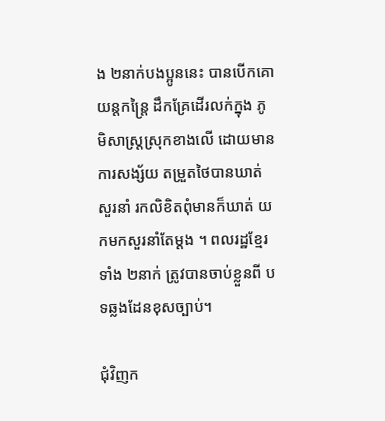ង ២នាក់បងប្អូននេះ បានបើកគោយន្តកន្រ្តៃ ដឹកគ្រែដើរលក់ក្នុង ភូមិសាស្ត្រស្រុកខាងលើ ដោយមានការសង្ស័យ តម្រួតថៃបានឃាត់សួរនាំ រកលិខិតពុំមានក៏ឃាត់ យកមកសួរនាំតែម្តង ។ ពលរដ្ឋខ្មែរទាំង ២នាក់ ត្រូវបានចាប់ខ្លួនពី បទឆ្លងដែនខុសច្បាប់។

ជុំវិញក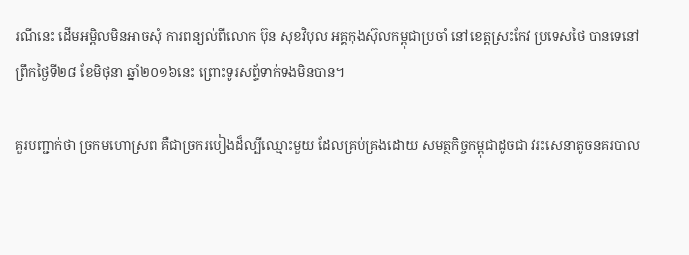រណីនេះ ដើមអម្ពិលមិនអាចសុំ ការពន្យល់ពីលោក ប៊ុន សុខវិបុល អគ្គកុងស៊ុលកម្ពុជាប្រចាំ នៅខេត្តស្រះកែវ ប្រទេសថៃ បានទេនៅព្រឹកថ្ងៃទី២៨ ខែមិថុនា ឆ្នាំ២០១៦នេះ ព្រោះទូរសព្ទ័ទាក់ទងមិនបាន។

គួរបញ្ជាក់ថា ច្រកមហោស្រព គឺជាច្រករបៀងដ៏ល្បីឈ្មោះមួយ ដែលគ្រប់គ្រងដោយ សមត្ថកិច្ចកម្ពុជាដូចជា វរះសេនាតូចនគរបាល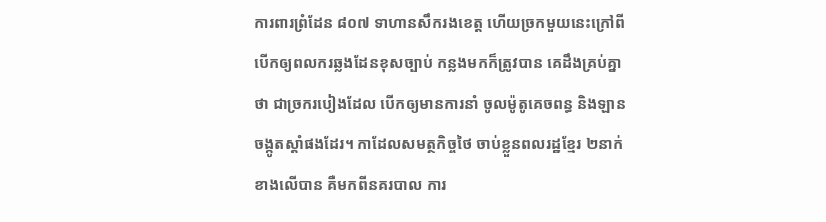ការពារព្រំដែន ៨០៧ ទាហានសឹករងខេត្ត ហើយច្រកមួយនេះក្រៅពី បើកឲ្យពលករឆ្លងដែនខុសច្បាប់ កន្លងមកក៏ត្រូវបាន គេដឹងគ្រប់គ្នាថា ជាច្រករបៀងដែល បើកឲ្យមានការនាំ ចូលម៉ូតូគេចពន្ធ និងឡានចង្កូតស្តាំផងដែរ។ កាដែលសមត្ថកិច្ចថៃ ចាប់ខ្លួនពលរដ្ឋខ្មែរ ២នាក់ ខាងលើបាន គឺមកពីនគរបាល ការ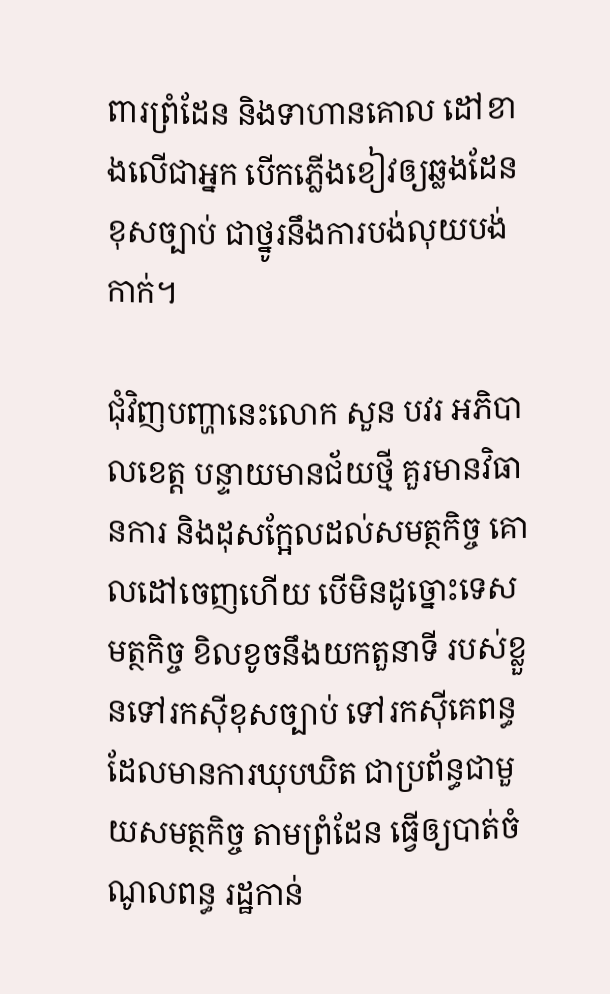ពារព្រំដែន និងទាហានគោល ដៅខាងលើជាអ្នក បើកភ្លើងខៀវឲ្យឆ្លងដែនខុសច្បាប់ ជាថ្នូរនឹងការបង់លុយបង់កាក់។

ជុំវិញបញ្ហានេះលោក សួន បវរ អភិបាលខេត្ត បន្ទាយមានជ័យថ្មី គួរមានវិធានការ និងដុសក្អែលដល់សមត្ថកិច្ច គោលដៅចេញហើយ បើមិនដូច្នោះទេសមត្ថកិច្ច ខិលខូចនឹងយកតួនាទី របស់ខ្លួនទៅរកស៊ីខុសច្បាប់ ទៅរកស៊ីគេពន្ធ ដែលមានការឃុបឃិត ជាប្រព័ន្ធជាមួយសមត្ថកិច្ច តាមព្រំដែន ធ្វើឲ្យបាត់ចំណូលពន្ធ រដ្ឋកាន់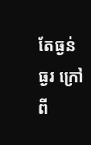តែធ្ងន់ធ្ងរ ក្រៅពី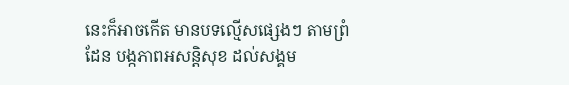នេះក៏អាចកើត មានបទល្មើសផ្សេងៗ តាមព្រំដែន បង្កភាពអសន្តិសុខ ដល់សង្គម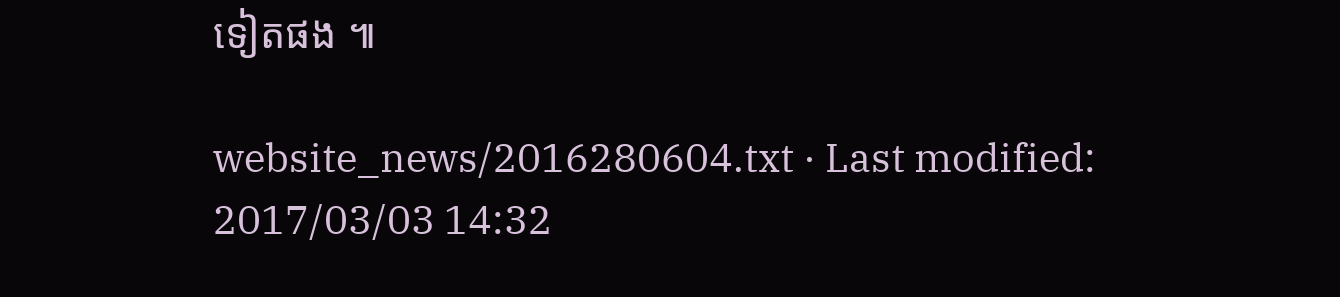ទៀតផង ៕

website_news/2016280604.txt · Last modified: 2017/03/03 14:32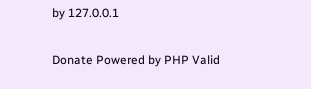by 127.0.0.1

Donate Powered by PHP Valid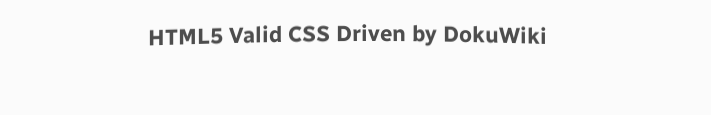HTML5 Valid CSS Driven by DokuWiki